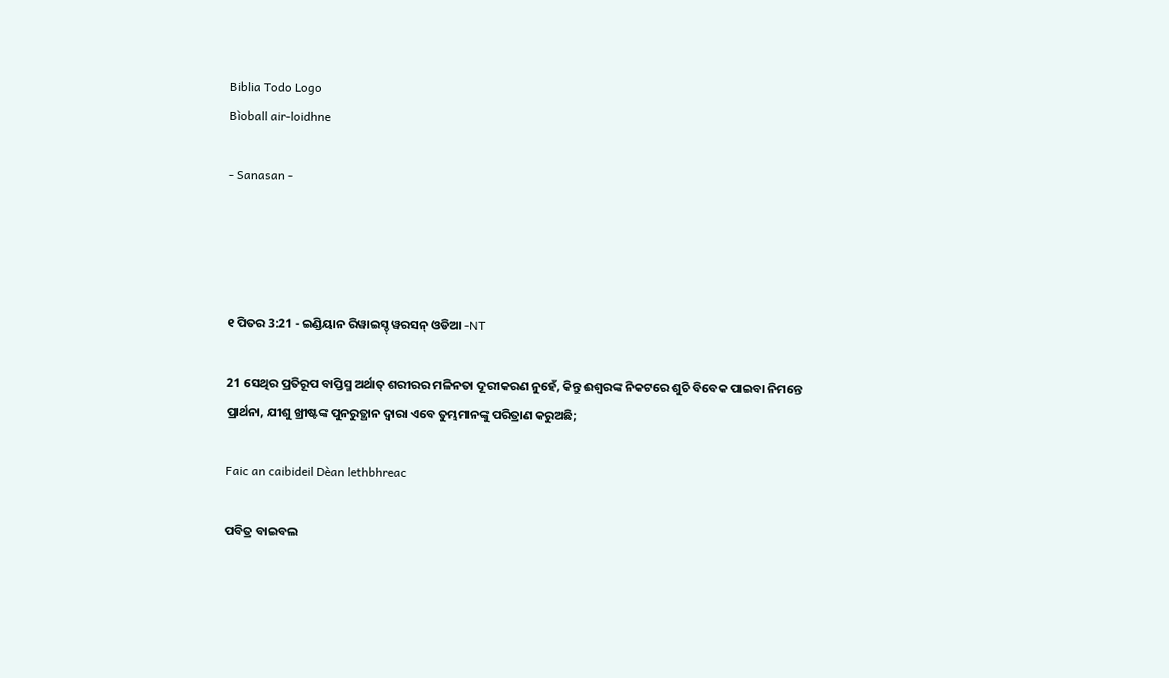Biblia Todo Logo
Bìoball air-loidhne

- Sanasan -




୧ ପିତର 3:21 - ଇଣ୍ଡିୟାନ ରିୱାଇସ୍ଡ୍ ୱରସନ୍ ଓଡିଆ -NT

21 ସେଥିର ପ୍ରତିରୂପ ବାପ୍ତିସ୍ମ ଅର୍ଥାତ୍‍ ଶରୀରର ମଳିନତା ଦୂରୀକରଣ ନୁହେଁ, କିନ୍ତୁ ଈଶ୍ବରଙ୍କ ନିକଟରେ ଶୁଚି ବିବେକ ପାଇବା ନିମନ୍ତେ ପ୍ରାର୍ଥନା, ଯୀଶୁ ଖ୍ରୀଷ୍ଟଙ୍କ ପୁନରୁତ୍ଥାନ ଦ୍ୱାରା ଏବେ ତୁମ୍ଭମାନଙ୍କୁ ପରିତ୍ରାଣ କରୁଅଛି;

Faic an caibideil Dèan lethbhreac

ପବିତ୍ର ବାଇବଲ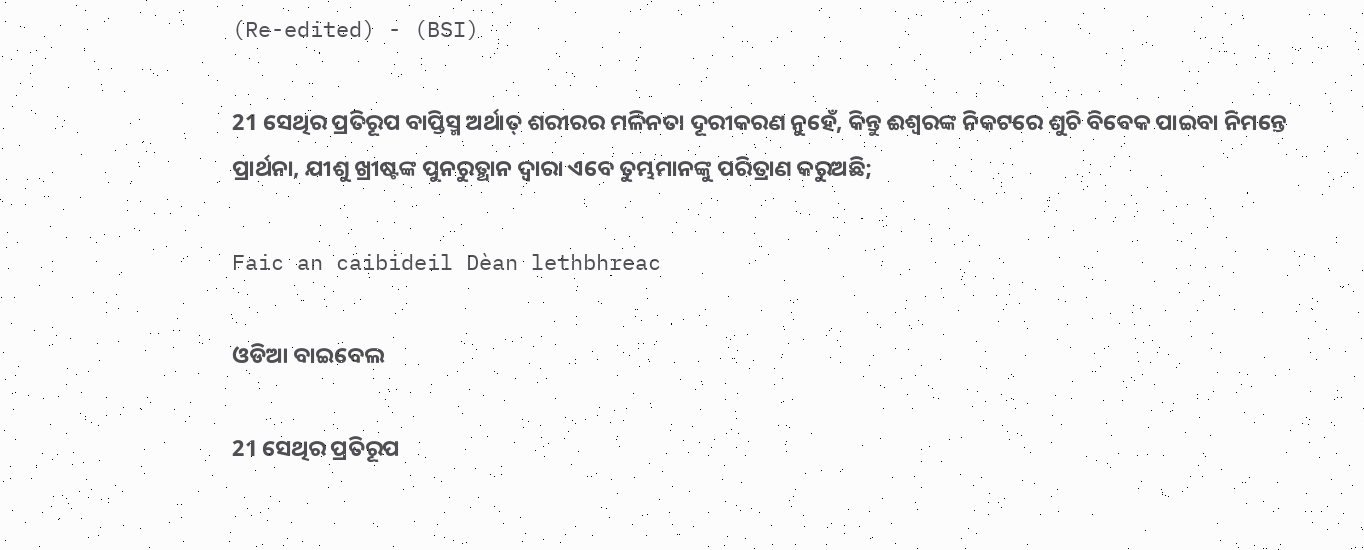(Re-edited) - (BSI)

21 ସେଥିର ପ୍ରତିରୂପ ବାପ୍ତିସ୍ମ ଅର୍ଥାତ୍ ଶରୀରର ମଳିନତା ଦୂରୀକରଣ ନୁହେଁ, କିନ୍ତୁ ଈଶ୍ଵରଙ୍କ ନିକଟରେ ଶୁଚି ବିବେକ ପାଇବା ନିମନ୍ତେ ପ୍ରାର୍ଥନା, ଯୀଶୁ ଖ୍ରୀଷ୍ଟଙ୍କ ପୁନରୁତ୍ଥାନ ଦ୍ଵାରା ଏବେ ତୁମ୍ଭମାନଙ୍କୁ ପରିତ୍ରାଣ କରୁଅଛି;

Faic an caibideil Dèan lethbhreac

ଓଡିଆ ବାଇବେଲ

21 ସେଥିର ପ୍ରତିରୂପ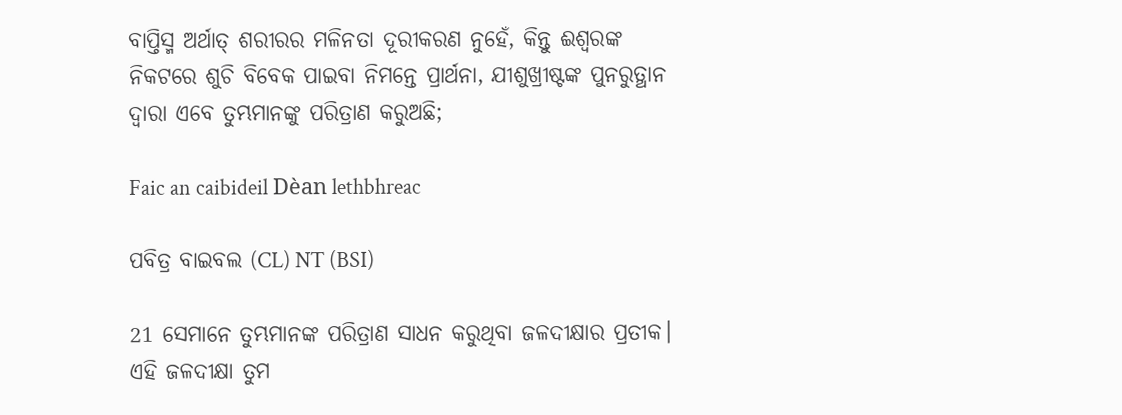ବାପ୍ତିସ୍ମ ଅର୍ଥାତ୍‍ ଶରୀରର ମଳିନତା ଦୂରୀକରଣ ନୁହେଁ, କିନ୍ତୁ ଈଶ୍ୱରଙ୍କ ନିକଟରେ ଶୁଚି ବିବେକ ପାଇବା ନିମନ୍ତେ ପ୍ରାର୍ଥନା, ଯୀଶୁଖ୍ରୀଷ୍ଟଙ୍କ ପୁନରୁତ୍ଥାନ ଦ୍ୱାରା ଏବେ ତୁମ୍ଭମାନଙ୍କୁ ପରିତ୍ରାଣ କରୁଅଛି;

Faic an caibideil Dèan lethbhreac

ପବିତ୍ର ବାଇବଲ (CL) NT (BSI)

21 ସେମାନେ ତୁମ୍ଭମାନଙ୍କ ପରିତ୍ରାଣ ସାଧନ କରୁଥିବା ଜଳଦୀକ୍ଷାର ପ୍ରତୀକ। ଏହି ଜଳଦୀକ୍ଷା ତୁମ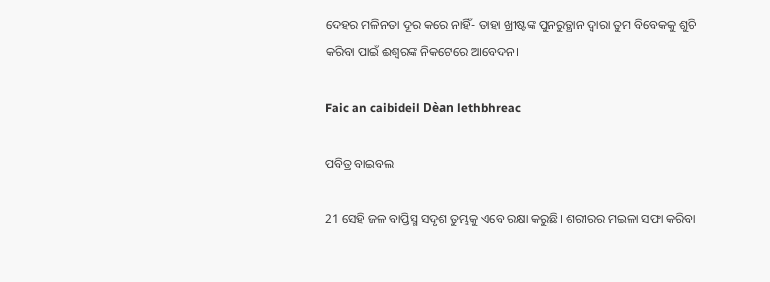ଦେହର ମଳିନତା ଦୂର କରେ ନାହିଁ- ତାହା ଖ୍ରୀଷ୍ଟଙ୍କ ପୁନରୁତ୍ଥାନ ଦ୍ୱାରା ତୁମ ବିବେକକୁ ଶୁଚି କରିବା ପାଇଁ ଈଶ୍ୱରଙ୍କ ନିକଟେରେ ଆବେଦନ।

Faic an caibideil Dèan lethbhreac

ପବିତ୍ର ବାଇବଲ

21 ସେହି ଜଳ ବାପ୍ତିସ୍ମ ସଦୃଶ ତୁମ୍ଭକୁ ଏବେ ରକ୍ଷା କରୁଛି। ଶରୀରର ମଇଳା ସଫା କରିବା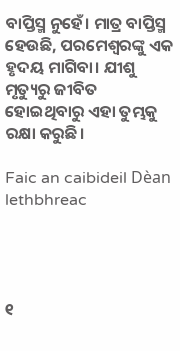ବାପ୍ତିସ୍ମ ନୁହେଁ। ମାତ୍ର ବାପ୍ତିସ୍ମ ହେଉଛି, ପରମେଶ୍ୱରଙ୍କୁ ଏକ ହୃଦୟ ମାଗିବା। ଯୀଶୁ ମୃତ୍ୟୁରୁ ଜୀବିତ ହୋଇଥିବାରୁ ଏହା ତୁମ୍ଭକୁ ରକ୍ଷା କରୁଛି।

Faic an caibideil Dèan lethbhreac




୧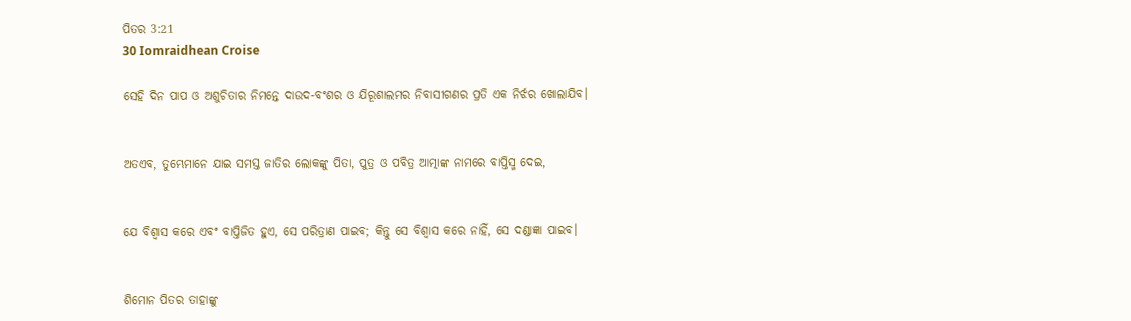ପିତର 3:21
30 Iomraidhean Croise

ସେହି ଦିନ ପାପ ଓ ଅଶୁଚିତାର ନିମନ୍ତେ ଦାଉଦ-ବଂଶର ଓ ଯିରୂଶାଲମର ନିବାସୀଗଣର ପ୍ରତି ଏକ ନିର୍ଝର ଖୋଲାଯିବ।


ଅତଏବ, ତୁମ୍ଭେମାନେ ଯାଇ ସମସ୍ତ ଜାତିର ଲୋକଙ୍କୁ ପିତା, ପୁତ୍ର ଓ ପବିତ୍ର ଆତ୍ମାଙ୍କ ନାମରେ ବାପ୍ତିସ୍ମ ଦେଇ,


ଯେ ବିଶ୍ୱାସ କରେ ଏବଂ ବାପ୍ତିଜିତ ହୁଏ, ସେ ପରିତ୍ରାଣ ପାଇବ; କିନ୍ତୁ ସେ ବିଶ୍ୱାସ କରେ ନାହିଁ, ସେ ଦଣ୍ଡାଜ୍ଞା ପାଇବ।


ଶିମୋନ ପିତର ତାହାଙ୍କୁ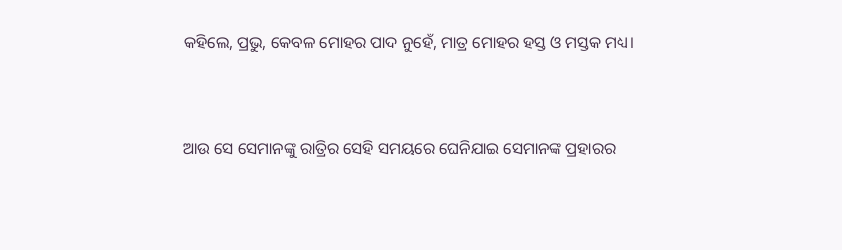କହିଲେ, ପ୍ରଭୁ, କେବଳ ମୋହର ପାଦ ନୁହେଁ, ମାତ୍ର ମୋହର ହସ୍ତ ଓ ମସ୍ତକ ମଧ୍ୟ।


ଆଉ ସେ ସେମାନଙ୍କୁ ରାତ୍ରିର ସେହି ସମୟରେ ଘେନିଯାଇ ସେମାନଙ୍କ ପ୍ରହାରର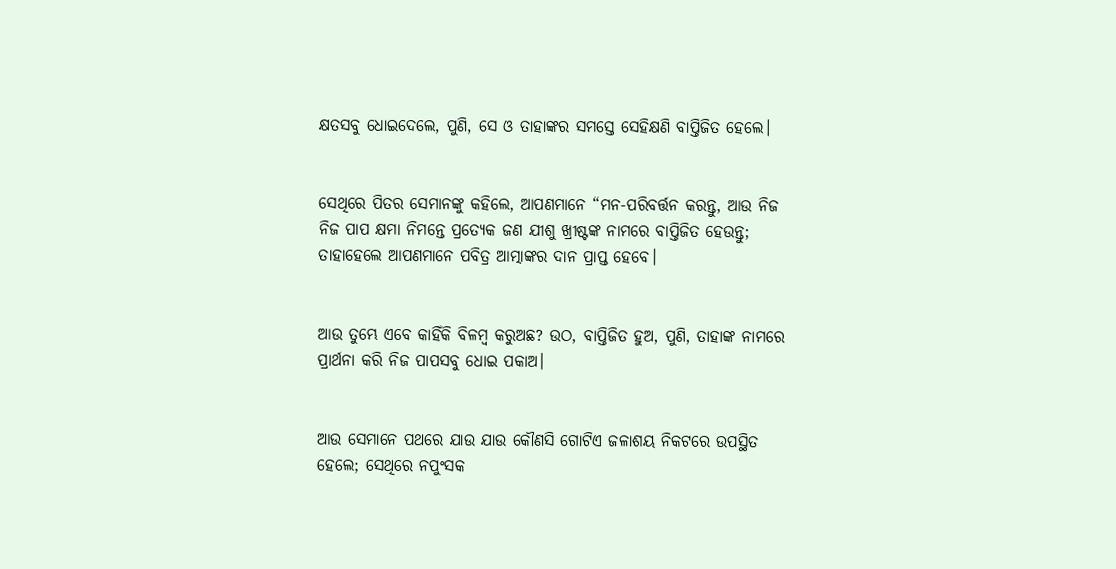କ୍ଷତସବୁ ଧୋଇଦେଲେ, ପୁଣି, ସେ ଓ ତାହାଙ୍କର ସମସ୍ତେ ସେହିକ୍ଷଣି ବାପ୍ତିଜିତ ହେଲେ।


ସେଥିରେ ପିତର ସେମାନଙ୍କୁ କହିଲେ, ଆପଣମାନେ “ମନ-ପରିବର୍ତ୍ତନ କରନ୍ତୁ, ଆଉ ନିଜ ନିଜ ପାପ କ୍ଷମା ନିମନ୍ତେ ପ୍ରତ୍ୟେକ ଜଣ ଯୀଶୁ ଖ୍ରୀଷ୍ଟଙ୍କ ନାମରେ ବାପ୍ତିଜିତ ହେଉନ୍ତୁ; ତାହାହେଲେ ଆପଣମାନେ ପବିତ୍ର ଆତ୍ମାଙ୍କର ଦାନ ପ୍ରାପ୍ତ ହେବେ।


ଆଉ ତୁମ୍ଭେ ଏବେ କାହିଁକି ବିଳମ୍ବ କରୁଅଛ? ଉଠ, ବାପ୍ତିଜିତ ହୁଅ, ପୁଣି, ତାହାଙ୍କ ନାମରେ ପ୍ରାର୍ଥନା କରି ନିଜ ପାପସବୁ ଧୋଇ ପକାଅ।


ଆଉ ସେମାନେ ପଥରେ ଯାଉ ଯାଉ କୌଣସି ଗୋଟିଏ ଜଳାଶୟ ନିକଟରେ ଉପସ୍ଥିତ ହେଲେ; ସେଥିରେ ନପୁଂସକ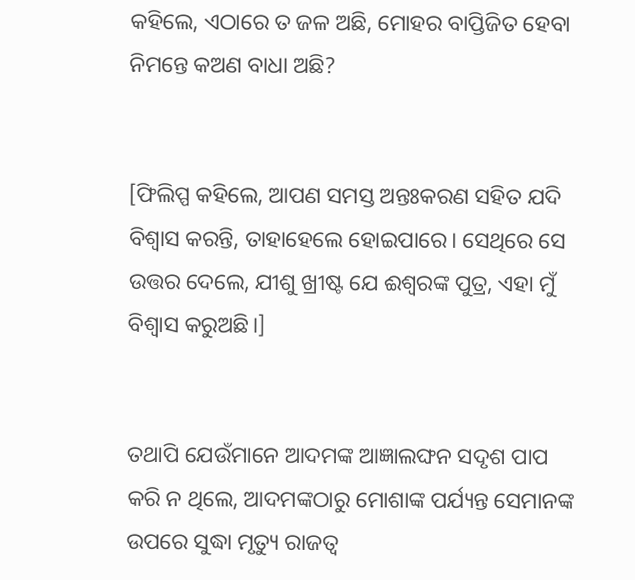କହିଲେ, ଏଠାରେ ତ ଜଳ ଅଛି, ମୋହର ବାପ୍ତିଜିତ ହେବା ନିମନ୍ତେ କଅଣ ବାଧା ଅଛି?


[ଫିଲିପ୍ପ କହିଲେ, ଆପଣ ସମସ୍ତ ଅନ୍ତଃକରଣ ସହିତ ଯଦି ବିଶ୍ୱାସ କରନ୍ତି, ତାହାହେଲେ ହୋଇପାରେ। ସେଥିରେ ସେ ଉତ୍ତର ଦେଲେ, ଯୀଶୁ ଖ୍ରୀଷ୍ଟ ଯେ ଈଶ୍ବରଙ୍କ ପୁତ୍ର, ଏହା ମୁଁ ବିଶ୍ୱାସ କରୁଅଛି।]


ତଥାପି ଯେଉଁମାନେ ଆଦମଙ୍କ ଆଜ୍ଞାଲଙ୍ଘନ ସଦୃଶ ପାପ କରି ନ ଥିଲେ, ଆଦମଙ୍କଠାରୁ ମୋଶାଙ୍କ ପର୍ଯ୍ୟନ୍ତ ସେମାନଙ୍କ ଉପରେ ସୁଦ୍ଧା ମୃତ୍ୟୁ ରାଜତ୍ୱ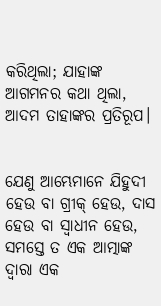କରିଥିଲା; ଯାହାଙ୍କ ଆଗମନର କଥା ଥିଲା, ଆଦମ ତାହାଙ୍କର ପ୍ରତିରୂପ।


ଯେଣୁ ଆମ୍ଭେମାନେ ଯିହୁଦୀ ହେଉ ବା ଗ୍ରୀକ୍‍ ହେଉ, ଦାସ ହେଉ ବା ସ୍ୱାଧୀନ ହେଉ, ସମସ୍ତେ ତ ଏକ ଆତ୍ମାଙ୍କ ଦ୍ୱାରା ଏକ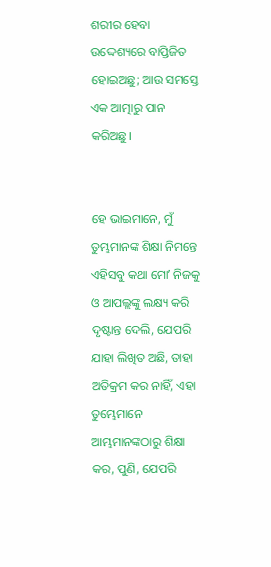ଶରୀର ହେବା ଉଦ୍ଦେଶ୍ୟରେ ବାପ୍ତିଜିତ ହୋଇଅଛୁ; ଆଉ ସମସ୍ତେ ଏକ ଆତ୍ମାରୁ ପାନ କରିଅଛୁ।


ହେ ଭାଇମାନେ, ମୁଁ ତୁମ୍ଭମାନଙ୍କ ଶିକ୍ଷା ନିମନ୍ତେ ଏହିସବୁ କଥା ମୋʼ ନିଜକୁ ଓ ଆପଲ୍ଲଙ୍କୁ ଲକ୍ଷ୍ୟ କରି ଦୃଷ୍ଟାନ୍ତ ଦେଲି, ଯେପରି ଯାହା ଲିଖିତ ଅଛି, ତାହା ଅତିକ୍ରମ କର ନାହିଁ, ଏହା ତୁମ୍ଭେମାନେ ଆମ୍ଭମାନଙ୍କଠାରୁ ଶିକ୍ଷା କର, ପୁଣି, ଯେପରି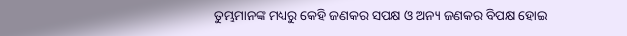ତୁମ୍ଭମାନଙ୍କ ମଧ୍ୟରୁ କେହି ଜଣକର ସପକ୍ଷ ଓ ଅନ୍ୟ ଜଣକର ବିପକ୍ଷ ହୋଇ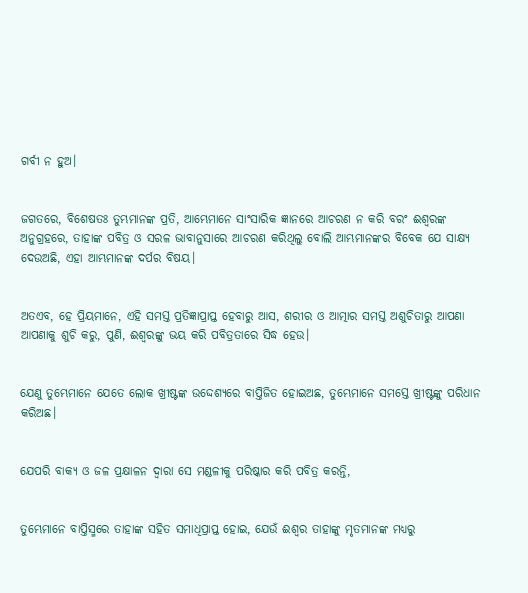ଗର୍ବୀ ନ ହୁଅ।


ଜଗତରେ, ବିଶେଷତଃ ତୁମ୍ଭମାନଙ୍କ ପ୍ରତି, ଆମ୍ଭେମାନେ ସାଂସାରିକ ଜ୍ଞାନରେ ଆଚରଣ ନ କରି ବରଂ ଈଶ୍ବରଙ୍କ ଅନୁଗ୍ରହରେ, ତାହାଙ୍କ ପବିତ୍ର ଓ ସରଳ ଭାବାନୁସାରେ ଆଚରଣ କରିଥିଲୁ ବୋଲି ଆମ୍ଭମାନଙ୍କର ବିବେକ ଯେ ସାକ୍ଷ୍ୟ ଦେଉଅଛି, ଏହା ଆମ୍ଭମାନଙ୍କ ଦର୍ପର ବିଷୟ।


ଅତଏବ, ହେ ପ୍ରିୟମାନେ, ଏହି ସମସ୍ତ ପ୍ରତିଜ୍ଞାପ୍ରାପ୍ତ ହେବାରୁ ଆସ, ଶରୀର ଓ ଆତ୍ମାର ସମସ୍ତ ଅଶୁଚିତାରୁ ଆପଣା ଆପଣାକୁ ଶୁଚି କରୁ, ପୁଣି, ଈଶ୍ବରଙ୍କୁ ଭୟ କରି ପବିତ୍ରତାରେ ସିଦ୍ଧ ହେଉ।


ଯେଣୁ ତୁମ୍ଭେମାନେ ଯେତେ ଲୋକ ଖ୍ରୀଷ୍ଟଙ୍କ ଉଦ୍ଦେଶ୍ୟରେ ବାପ୍ତିଜିତ ହୋଇଅଛ, ତୁମ୍ଭେମାନେ ସମସ୍ତେ ଖ୍ରୀଷ୍ଟଙ୍କୁ ପରିଧାନ କରିଅଛ।


ଯେପରି ବାକ୍ୟ ଓ ଜଳ ପ୍ରକ୍ଷାଳନ ଦ୍ୱାରା ସେ ମଣ୍ଡଳୀକୁ ପରିଷ୍କାର କରି ପବିତ୍ର କରନ୍ତି,


ତୁମ୍ଭେମାନେ ବାପ୍ତିସ୍ମରେ ତାହାଙ୍କ ସହିତ ସମାଧିପ୍ରାପ୍ତ ହୋଇ, ଯେଉଁ ଈଶ୍ବର ତାହାଙ୍କୁ ମୃତମାନଙ୍କ ମଧ୍ୟରୁ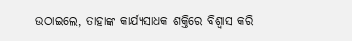ଉଠାଇଲେ, ତାହାଙ୍କ କାର୍ଯ୍ୟସାଧକ ଶକ୍ତିରେ ବିଶ୍ୱାସ କରି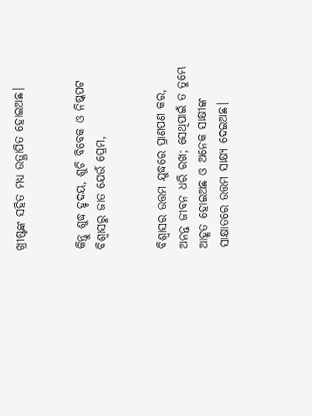ଖ୍ରୀଷ୍ଟଙ୍କ ସହିତ ମଧ୍ୟ ଉତ୍ଥାପିତ ହୋଇଅଛ।


କିନ୍ତୁ ଶୁଦ୍ଧ ହୃଦୟ, ଶୁଚି ବିବେକ ଓ ନିଷ୍କପଟ ବିଶ୍ୱାସରୁ ଜାତ ଯେଉଁ ପ୍ରେମ,


ବିଶ୍ୱାସର ଉତ୍ତମ ଯୁଦ୍ଧରେ ପ୍ରାଣପଣ କର, ଅନନ୍ତ ଜୀବନ ଧରି ରଖ; ସେଥିପାଇଁ ତ ତୁମ୍ଭେ ଆହୂତ ହୋଇଅଛ ଓ ଅନେକ ସାକ୍ଷୀଙ୍କ ସାକ୍ଷାତରେ ଉତ୍ତମ ସାକ୍ଷ୍ୟ ଦେଇଅଛ।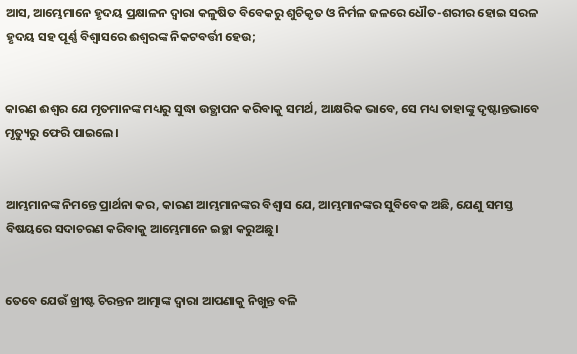ଆସ, ଆମ୍ଭେମାନେ ହୃଦୟ ପ୍ରକ୍ଷାଳନ ଦ୍ୱାରା କଳୁଷିତ ବିବେକରୁ ଶୁଚିକୃତ ଓ ନିର୍ମଳ ଜଳରେ ଧୌତ-ଶରୀର ହୋଇ ସରଳ ହୃଦୟ ସହ ପୂର୍ଣ୍ଣ ବିଶ୍ୱାସରେ ଈଶ୍ବରଙ୍କ ନିକଟବର୍ତ୍ତୀ ହେଉ;


କାରଣ ଈଶ୍ବର ଯେ ମୃତମାନଙ୍କ ମଧ୍ୟରୁ ସୁଦ୍ଧା ଉତ୍ଥାପନ କରିବାକୁ ସମର୍ଥ, ଆକ୍ଷରିକ ଭାବେ, ସେ ମଧ୍ୟ ତାହାଙ୍କୁ ଦୃଷ୍ଟାନ୍ତଭାବେ ମୃତ୍ୟୁରୁ ଫେରି ପାଇଲେ।


ଆମ୍ଭମାନଙ୍କ ନିମନ୍ତେ ପ୍ରାର୍ଥନା କର, କାରଣ ଆମ୍ଭମାନଙ୍କର ବିଶ୍ୱାସ ଯେ, ଆମ୍ଭମାନଙ୍କର ସୁବିବେକ ଅଛି, ଯେଣୁ ସମସ୍ତ ବିଷୟରେ ସଦାଚରଣ କରିବାକୁ ଆମ୍ଭେମାନେ ଇଚ୍ଛା କରୁଅଛୁ।


ତେବେ ଯେଉଁ ଖ୍ରୀଷ୍ଟ ଚିରନ୍ତନ ଆତ୍ମାଙ୍କ ଦ୍ୱାରା ଆପଣାକୁ ନିଖୁନ୍ତ ବଳି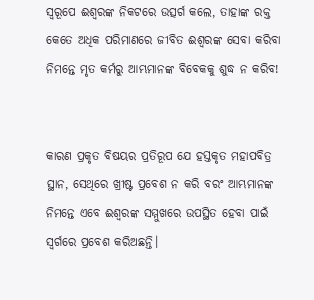ସ୍ୱରୂପେ ଈଶ୍ବରଙ୍କ ନିକଟରେ ଉତ୍ସର୍ଗ କଲେ, ତାହାଙ୍କ ରକ୍ତ କେତେ ଅଧିକ ପରିମାଣରେ ଜୀବିତ ଈଶ୍ବରଙ୍କ ସେବା କରିବା ନିମନ୍ତେ ମୃତ କର୍ମରୁ ଆମ୍ଭମାନଙ୍କ ବିବେକକୁ ଶୁଦ୍ଧ ନ କରିବ!


କାରଣ ପ୍ରକୃତ ବିଷୟର ପ୍ରତିରୂପ ଯେ ହସ୍ତକୃତ ମହାପବିତ୍ର ସ୍ଥାନ, ସେଥିରେ ଖ୍ରୀଷ୍ଟ ପ୍ରବେଶ ନ କରି ବରଂ ଆମ୍ଭମାନଙ୍କ ନିମନ୍ତେ ଏବେ ଈଶ୍ବରଙ୍କ ସମ୍ମୁଖରେ ଉପସ୍ଥିତ ହେବା ପାଇଁ ସ୍ୱର୍ଗରେ ପ୍ରବେଶ କରିଅଛନ୍ତି।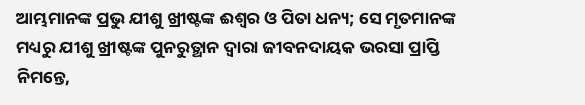ଆମ୍ଭମାନଙ୍କ ପ୍ରଭୁ ଯୀଶୁ ଖ୍ରୀଷ୍ଟଙ୍କ ଈଶ୍ବର ଓ ପିତା ଧନ୍ୟ; ସେ ମୃତମାନଙ୍କ ମଧ୍ୟରୁ ଯୀଶୁ ଖ୍ରୀଷ୍ଟଙ୍କ ପୁନରୁତ୍ଥାନ ଦ୍ୱାରା ଜୀବନଦାୟକ ଭରସା ପ୍ରାପ୍ତି ନିମନ୍ତେ,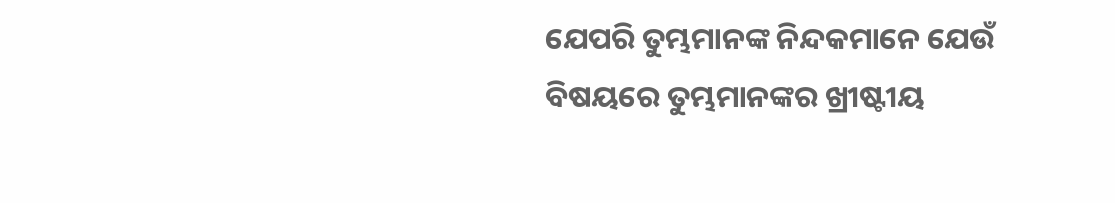ଯେପରି ତୁମ୍ଭମାନଙ୍କ ନିନ୍ଦକମାନେ ଯେଉଁ ବିଷୟରେ ତୁମ୍ଭମାନଙ୍କର ଖ୍ରୀଷ୍ଟୀୟ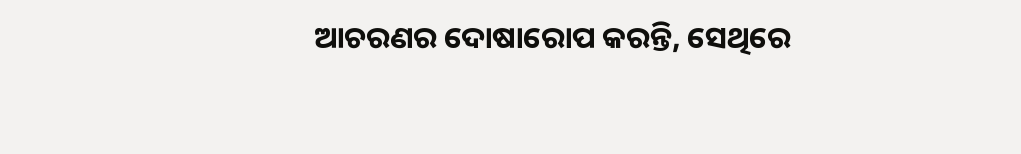ଆଚରଣର ଦୋଷାରୋପ କରନ୍ତି, ସେଥିରେ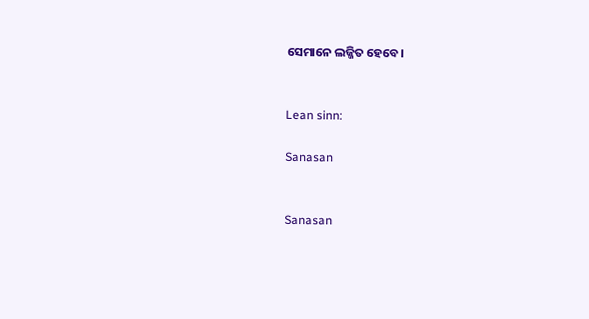ସେମାନେ ଲଜ୍ଜିତ ହେବେ।


Lean sinn:

Sanasan


Sanasan